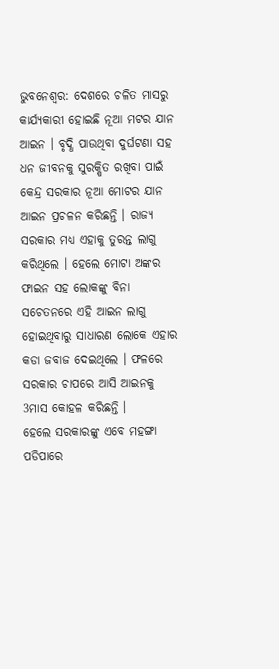ଭୁବନେଶ୍ବର: ଦେଶରେ ଚଳିତ ମାସରୁ କାର୍ଯ୍ୟକାରୀ ହୋଇଛି ନୂଆ ମଟର ଯାନ ଆଇନ । ବୃଦ୍ଧି ପାଉଥିବା ଦୁର୍ଘଟଣା ସହ ଧନ ଜୀବନକୁ ସୁରକ୍ଷିତ ରଖିବା ପାଇଁ କେନ୍ଦ୍ର ସରକାର ନୂଆ ମୋଟର ଯାନ ଆଇନ ପ୍ରଚଳନ କରିଛନ୍ତି । ରାଜ୍ୟ ସରକାର ମଧ୍ୟ ଏହାକୁ ତୁରନ୍ତ ଲାଗୁ କରିଥିଲେ । ହେଲେ ମୋଟା ଅଙ୍କର ଫାଇନ ସହ ଲୋକଙ୍କୁ ବିନା ସଚେତନରେ ଏହି ଆଇନ ଲାଗୁ ହୋଇଥିବାରୁ ସାଧାରଣ ଲୋକେ ଏହାର କଡା ଜବାଜ ଦେଇଥିଲେ । ଫଳରେ ସରକାର ଚାପରେ ଆସି ଆଇନକୁ 3ମାସ କୋହଳ କରିଛନ୍ତି ।
ହେଲେ ସରକାରଙ୍କୁ ଏବେ ମହଙ୍ଗା ପଡିପାରେ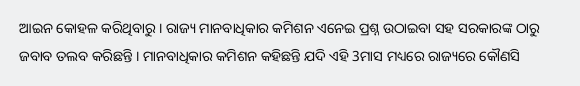ଆଇନ କୋହଳ କରିଥିବାରୁ । ରାଜ୍ୟ ମାନବାଧିକାର କମିଶନ ଏନେଇ ପ୍ରଶ୍ନ ଉଠାଇବା ସହ ସରକାରଙ୍କ ଠାରୁ ଜବାବ ତଲବ କରିଛନ୍ତି । ମାନବାଧିକାର କମିଶନ କହିଛନ୍ତି ଯଦି ଏହି 3ମାସ ମଧ୍ୟରେ ରାଜ୍ୟରେ କୌଣସି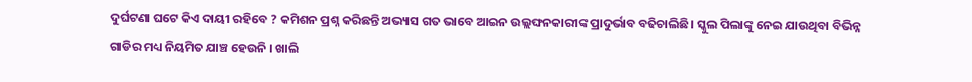ଦୁର୍ଘଟଣା ଘଟେ କିଏ ଦାୟୀ ରହିବେ ? କମିଶନ ପ୍ରଶ୍ନ କରିଛନ୍ତି ଅଭ୍ୟାସ ଗତ ଭାବେ ଆଇନ ଉଲ୍ଲଙ୍ଘନକାରୀଙ୍କ ପ୍ରାଦୁର୍ଭାବ ବଢିଚାଲିଛି। ସ୍କୁଲ ପିଲାଙ୍କୁ ନେଇ ଯାଉଥିବା ବିଭିନ୍ନ ଗାଡିର ମଧ୍ୟ ନିୟମିତ ଯାଞ୍ଚ ହେଉନି । ଖାଲି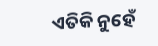ଏତିକି ନୁହେଁ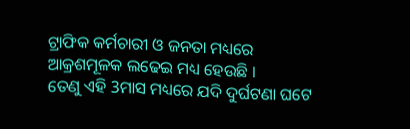ଟ୍ରାଫିକ କର୍ମଚାରୀ ଓ ଜନତା ମଧ୍ୟରେ ଆକ୍ରଶମୂଳକ ଲଢେଇ ମଧ୍ୟ ହେଉଛି ।
ତେଣୁ ଏହି 3ମାସ ମଧ୍ୟରେ ଯଦି ଦୁର୍ଘଟଣା ଘଟେ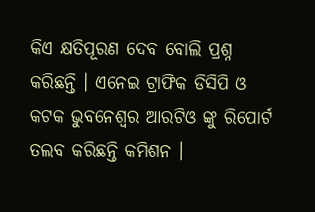କିଏ କ୍ଷତିପୂରଣ ଦେବ ବୋଲି ପ୍ରଶ୍ନ କରିଛନ୍ତି । ଏନେଇ ଟ୍ରାଫିକ ଡିସିପି ଓ କଟକ ଭୁବନେଶ୍ବର ଆରଟିଓ ଙ୍କୁ ରିପୋର୍ଟ ତଲବ କରିଛନ୍ତି କମିଶନ ।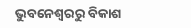ଭୁବନେଶ୍ବରରୁ ବିକାଶ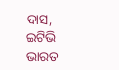ଦାସ, ଇଟିଭି ଭାରତ